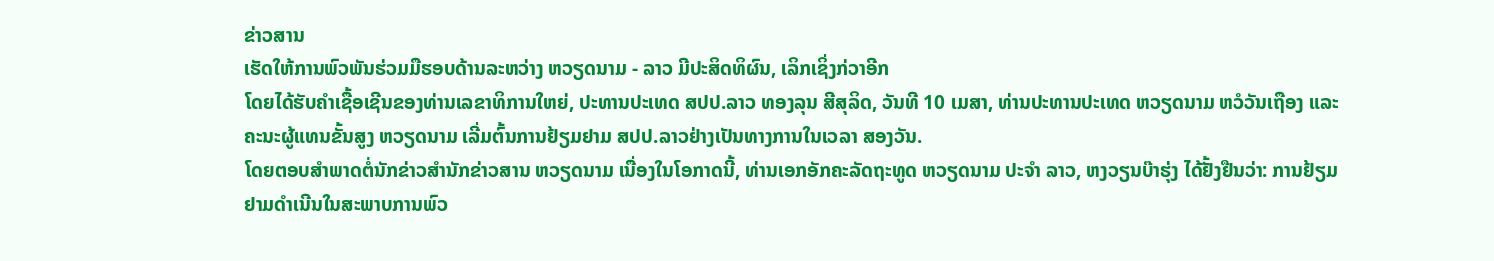ຂ່າວສານ
ເຮັດໃຫ້ການພົວພັນຮ່ວມມືຮອບດ້ານລະຫວ່າງ ຫວຽດນາມ - ລາວ ມີປະສິດທິຜົນ, ເລິກເຊິ່ງກ່ວາອີກ
ໂດຍໄດ້ຮັບຄຳເຊື້ອເຊີນຂອງທ່ານເລຂາທິການໃຫຍ່, ປະທານປະເທດ ສປປ.ລາວ ທອງລຸນ ສີສຸລິດ, ວັນທີ 10 ເມສາ, ທ່ານປະທານປະເທດ ຫວຽດນາມ ຫວໍວັນເຖືອງ ແລະ ຄະນະຜູ້ແທນຂັ້ນສູງ ຫວຽດນາມ ເລີ່ມຕົ້ນການຢ້ຽມຢາມ ສປປ.ລາວຢ່າງເປັນທາງການໃນເວລາ ສອງວັນ.
ໂດຍຕອບສຳພາດຕໍ່ນັກຂ່າວສຳນັກຂ່າວສານ ຫວຽດນາມ ເນື່ອງໃນໂອກາດນີ້, ທ່ານເອກອັກຄະລັດຖະທູດ ຫວຽດນາມ ປະຈຳ ລາວ, ຫງວຽນບ໊າຮຸ່ງ ໄດ້ຢັ້ງຢືນວ່າ: ການຢ້ຽມຢາມດຳເນີນໃນສະພາບການພົວ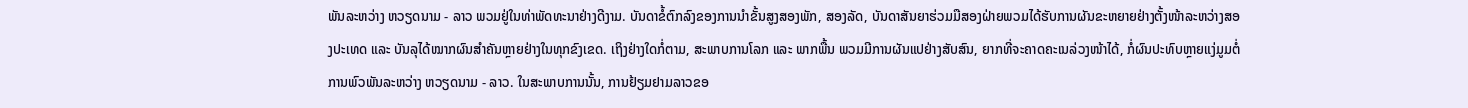ພັນລະຫວ່າງ ຫວຽດນາມ - ລາວ ພວມຢູ່ໃນທ່າພັດທະນາຢ່າງດີງາມ. ບັນດາຂໍ້ຕົກລົງຂອງການນຳຂັ້ນສູງສອງພັກ, ສອງລັດ, ບັນດາສັນຍາຮ່ວມມືສອງຝ່າຍພວມໄດ້ຮັບການຜັນຂະຫຍາຍຢ່າງຕັ້ງໜ້າລະຫວ່າງສອງປະເທດ ແລະ ບັນລຸໄດ້ໝາກຜົນສຳຄັນຫຼາຍຢ່າງໃນທຸກຂົງເຂດ. ເຖິງຢ່າງໃດກໍ່ຕາມ, ສະພາບການໂລກ ແລະ ພາກພື້ນ ພວມມີການຜັນແປຢ່າງສັບສົນ, ຍາກທີ່ຈະຄາດຄະເນລ່ວງໜ້າໄດ້, ກໍ່ຜົນປະທົບຫຼາຍແງ່ມູມຕໍ່ການພົວພັນລະຫວ່າງ ຫວຽດນາມ - ລາວ. ໃນສະພາບການນັ້ນ, ການຢ້ຽມຢາມລາວຂອ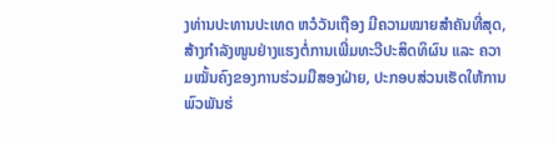ງທ່ານປະທານປະເທດ ຫວໍວັນເຖືອງ ມີຄວາມໝາຍສຳຄັນທີ່ສຸດ, ສ້າງກຳລັງໜູນຢ່າງແຮງຕໍ່ການເພີ່ມທະວີປະສິດທິຜົນ ແລະ ຄວາມໝັ້ນຄົງຂອງການຮ່ວມມືສອງຝ່າຍ, ປະກອບສ່ວນເຮັດໃຫ້ການພົວພັນຮ່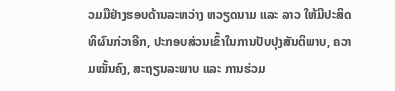ວມມືຢ່າງຮອບດ້ານລະຫວ່າງ ຫວຽດນາມ ແລະ ລາວ ໃຫ້ມີປະສິດທິຜົນກ່ວາອີກ, ປະກອບສ່ວນເຂົ້າໃນການປັບປຸງສັນຕິພາບ, ຄວາມໝັ້ນຄົງ, ສະຖຽນລະພາບ ແລະ ການຮ່ວມ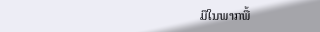ມືໃນພາກພື້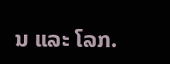ນ ແລະ ໂລກ.